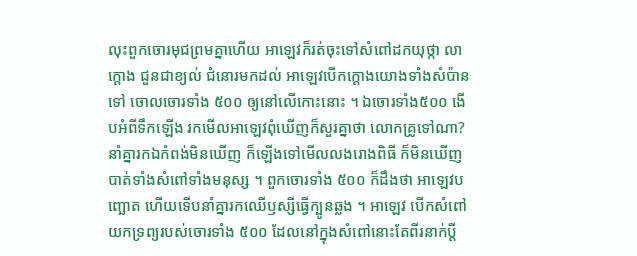លុះពួកចោរមុជព្រមគ្នាហើយ អាឡេវក៏រត់ចុះទៅសំពៅដកយុថ្កា លាក្តោង ជួនជាខ្យល់ ជំនោរមកដល់ អាឡេវបើកក្តោងយោងទាំងសំប៉ានទៅ ចោលចោរទាំង ៥០០ ឲ្យនៅលើកោះនោះ ។ ឯចោរទាំង៥០០ ងើបអំពីទឹកឡើង រកមើលអាឡេវពុំឃើញក៏សួរគ្នាថា លោកគ្រូទៅណា? នាំគ្នារកឯកំពង់មិនឃើញ ក៏ឡើងទៅមើលលងរោងពិធី ក៏មិនឃើញ បាត់ទាំងសំពៅទាំងមនុស្ស ។ ពួកចោរទាំង ៥០០ ក៏ដឹងថា អាឡេវបញ្ឆោត ហើយទើបនាំគ្នារកឈើឫស្សីធ្វើក្បូនឆ្លង ។ អាឡេវ បើកសំពៅយកទ្រព្យរបស់ចោរទាំង ៥០០ ដែលនៅក្នុងសំពៅនោះតែពីរនាក់ប្តី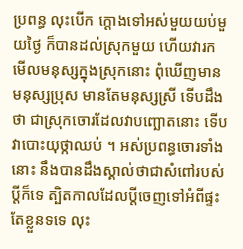ប្រពន្ធ លុះបើក ក្តោងទៅអស់មួយយប់មួយថ្ងៃ ក៏បានដល់ស្រុកមួយ ហើយវារកមើលមនុស្សក្នុងស្រុកនោះ ពុំឃើញមានមនុស្សប្រុស មានតែមនុស្សស្រី ទើបដឹងថា ជាស្រុកចោរដែលវាបញ្ឆោតនោះ ទើបវាបោះយុថ្កាឈប់ ។ អស់ប្រពន្ធចោរទាំងនោះ នឹងបានដឹងស្គាល់ថាជាសំពៅរបស់ប្តីក៏ទេ ត្បិតកាលដែលប្តីចេញទៅអំពីផ្ទះតែខ្លួនទទេ លុះ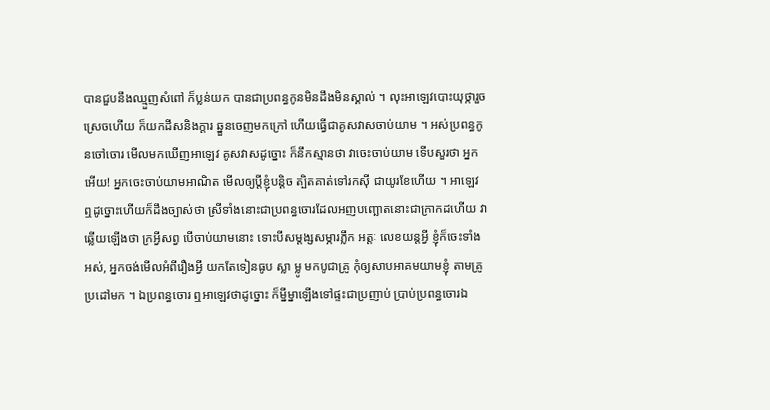បានជួបនឹងឈ្មួញសំពៅ ក៏ប្លន់យក បានជាប្រពន្ធកូនមិនដឹងមិនស្គាល់ ។ លុះអាឡេវបោះយុថ្ការួចស្រេចហើយ ក៏យកដីសនិងក្តារ ឆ្នួនចេញមកក្រៅ ហើយធ្វើជាគូសវាសចាប់យាម ។ អស់ប្រពន្ធកូនចៅចោរ មើលមកឃើញអាឡេវ គូសវាសដូច្នោះ ក៏នឹកស្មានថា វាចេះចាប់យាម ទើបសួរថា អ្នកអើយ! អ្នកចេះចាប់យាមអាណិត មើលឲ្យប្តីខ្ញុំបន្តិច ត្បិតគាត់ទៅរកស៊ី ជាយូរខែហើយ ។ អាឡេវឮដូច្នោះហើយក៏ដឹងច្បាស់ថា ស្រីទាំងនោះជាប្រពន្ធចោរដែលអញបញ្ឆោតនោះជាក្រាកដហើយ វាឆ្លើយឡើងថា ក្រអ្វីសព្វ បើចាប់យាមនោះ ទោះបីសម្តង្សសម្ភារភ្លឹក អត្តៈ លេខយន្តអ្វី ខ្ញុំក៏ចេះទាំងអស់, អ្នកចង់មើលអំពីរឿងអ្វី យកតែទៀនធូប ស្លា ម្លូ មកបូជាគ្រូ កុំឲ្យសាបអាគមយាមខ្ញុំ តាមគ្រូប្រដៅមក ។ ឯប្រពន្ធចោរ ឮអាឡេវថាដូច្នោះ ក៏ម្នីម្នាឡើងទៅផ្ទះជាប្រញាប់ ប្រាប់ប្រពន្ធចោរឯ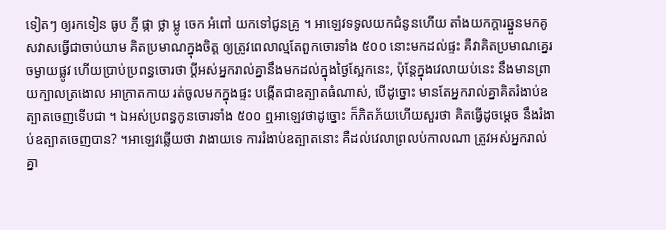ទៀតៗ ឲ្យរកទៀន ធូប ភ្ញី ផ្កា ថ្លា ម្លូ ចេក អំពៅ យកទៅជូនគ្រូ ។ អាឡេវទទូលយកជំនូនហើយ តាំងយកក្តារឆ្នួនមកគូសវាសធ្វើជាចាប់យាម គិតប្រមាណក្នុងចិត្ត ឲ្យត្រូវពេលាល្មតែពួកចោរទាំង ៥០០ នោះមកដល់ផ្ទះ គឺវាគិតប្រមាណគ្នេរចម្ងាយផ្លូវ ហើយប្រាប់ប្រពន្ធចោរថា ប្តីអស់អ្នករាល់គ្នានឹងមកដល់ក្នុងថ្ងៃស្អែកនេះ, ប៉ុន្តែក្នុងវេលាយប់នេះ នឹងមានព្រាយក្បាលត្រងោល អាក្រាតកាយ រត់ចូលមកក្នុងផ្ទះ បង្កើតជាឧត្បាតធំណាស់, បើដូច្នោះ មានតែអ្នករាល់គ្នាគិតរំងាប់ឧត្បាតចេញទើបជា ។ ឯអស់ប្រពន្ធកូនចោរទាំង ៥០០ ឮអាឡេវថាដូច្នោះ ក៏ភិតភ័យហើយសួរថា គិតធ្វើដូចម្តេច នឹងរំងាប់ឧត្បាតចេញបាន? ។អាឡេវឆ្លើយថា វាងាយទេ ការរំងាប់ឧត្បាតនោះ គឺដល់វេលាព្រលប់កាលណា ត្រូវអស់អ្នករាល់គ្នា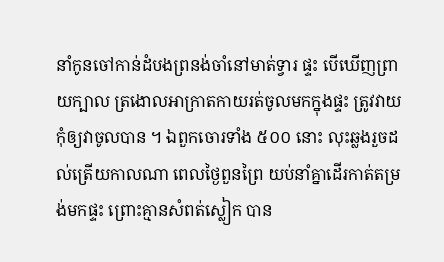នាំកូនចៅកាន់ដំបងព្រនង់ចាំនៅមាត់ទ្វារ ផ្ទះ បើឃើញព្រាយក្បាល ត្រងោលអាក្រាតកាយរត់ចូលមកក្នុងផ្ទះ ត្រូវវាយកុំឲ្យវាចូលបាន ។ ឯពួកចោរទាំង ៥០០ នោះ លុះឆ្លងរួចដល់ត្រើយកាលណា ពេលថ្ងៃពួនព្រៃ យប់នាំគ្នាដើរកាត់តម្រង់មកផ្ទះ ព្រោះគ្មានសំពត់ស្លៀក បាន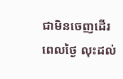ជាមិនចេញដើរពេលថ្ងៃ លុះដល់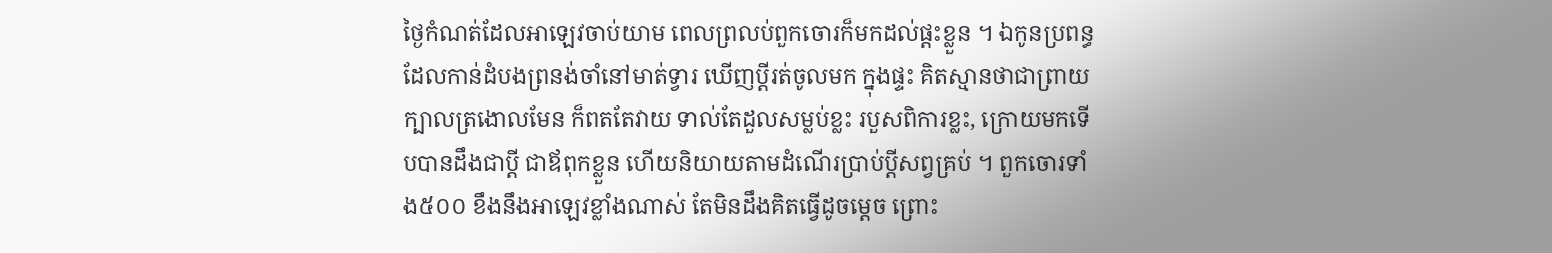ថ្ងៃកំណត់ដែលអាឡេវចាប់យាម ពេលព្រលប់ពួកចោរក៏មកដល់ផ្តះខ្លួន ។ ឯកូនប្រពន្ធដែលកាន់ដំបងព្រនង់ចាំនៅមាត់ទ្វារ ឃើញប្តីរត់ចូលមក ក្នុងផ្ទះ គិតស្មានថាជាព្រាយក្បាលត្រងោលមែន ក៏ពតតែវាយ ទាល់តែដួលសម្លប់ខ្លះ របួសពិការខ្លះ, ក្រោយមកទើបបានដឹងជាប្តី ជាឪពុកខ្លួន ហើយនិយាយតាមដំណើរប្រាប់ប្តីសព្វគ្រប់ ។ ពួកចោរទាំង៥០០ ខឹងនឹងអាឡេវខ្លាំងណាស់ តែមិនដឹងគិតធ្វើដូចម្តេច ព្រោះ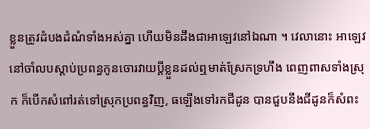ខ្លួនត្រូវដំបងដំណំទាំងអស់គ្នា ហើយមិនដឹងជាអាឡេវនៅឯណា ។ វេលានោះ អាឡេវនៅចាំលបស្តាប់ប្រពន្ធកូនចោរវាយប្តីខ្លួនដល់ឮមាត់ស្រែកទ្រហឹង ពេញពាសទាំងស្រុក ក៏បើកសំពៅរត់ទៅស្រុកប្រពន្ធវិញ, ធឡើងទៅរកជីដូន បានជួបនឹងជីដូនក៏សំពះ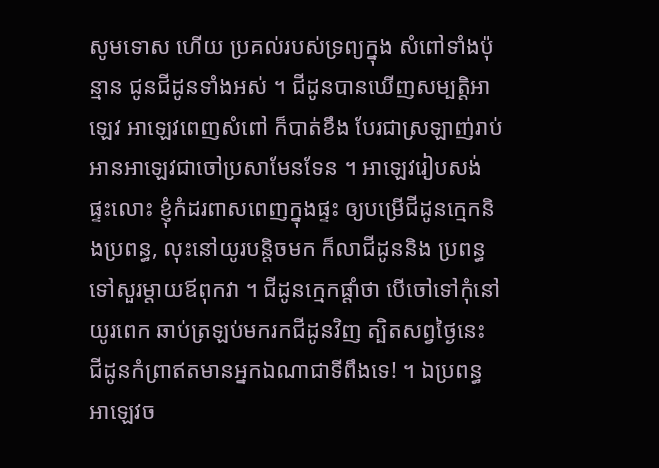សូមទោស ហើយ ប្រគល់របស់ទ្រព្យក្នុង សំពៅទាំងប៉ុន្មាន ជូនជីដូនទាំងអស់ ។ ជីដូនបានឃើញសម្បត្តិអាឡេវ អាឡេវពេញសំពៅ ក៏បាត់ខឹង បែរជាស្រឡាញ់រាប់អានអាឡេវជាចៅប្រសាមែនទែន ។ អាឡេវរៀបសង់ផ្ទះលោះ ខ្ញុំកំដរពាសពេញក្នុងផ្ទះ ឲ្យបម្រើជីដូនក្មេកនិងប្រពន្ធ, លុះនៅយូរបន្តិចមក ក៏លាជីដូននិង ប្រពន្ធទៅសួរម្តាយឪពុកវា ។ ជីដូនក្មេកផ្តាំថា បើចៅទៅកុំនៅយូរពេក ឆាប់ត្រឡប់មករកជីដូនវិញ ត្បិតសព្វថ្ងៃនេះ ជីដូនកំព្រាឥតមានអ្នកឯណាជាទីពឹងទេ! ។ ឯប្រពន្ធអាឡេវច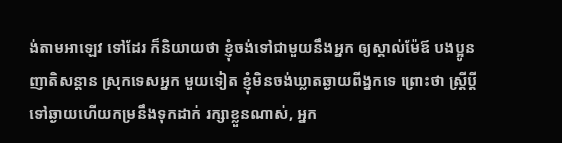ង់តាមអាឡេវ ទៅដែរ ក៏និយាយថា ខ្ញុំចង់ទៅជាមួយនឹងអ្នក ឲ្យស្គាល់ម៉ែឪ បងប្អូន ញាតិសន្តាន ស្រុកទេសអ្នក មួយទៀត ខ្ញុំមិនចង់ឃ្លាតឆ្ងាយពីង្នកទេ ព្រោះថា ស្រ្តីប្តីទៅឆ្ងាយហើយកម្រនឹងទុកដាក់ រក្សាខ្លួនណាស់, អ្នក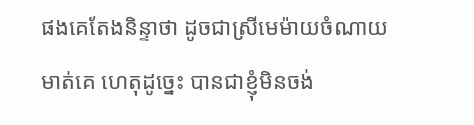ផងគេតែងនិន្ទាថា ដូចជាស្រីមេម៉ាយចំណាយមាត់គេ ហេតុដូច្នេះ បានជាខ្ញុំមិនចង់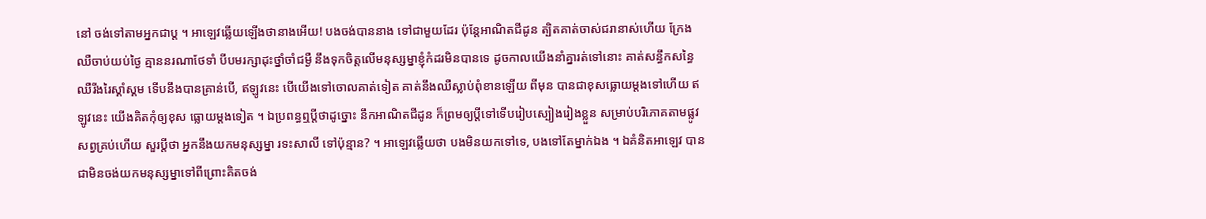នៅ ចង់ទៅតាមអ្នកជាប្ត ។ អាឡេវឆ្លើយឡើងថានាងអើយ! បងចង់បាននាង ទៅជាមួយដែរ ប៉ុន្តែអាណិតជីដូន ត្បិតគាត់ចាស់ជរានាស់ហើយ ក្រែងឈឺចាប់យប់ថ្ងៃ គ្មាននរណាថែទាំ បីបមរក្សាដុះថ្នាំចាំជម្ងឺ នឹងទុកចិត្តលើមនុស្សម្នាខ្ញុំកំដរមិនបានទេ ដូចកាលយើងនាំគ្នារត់ទៅនោះ គាត់សន្ធឹកសន្ធៃឈឺរីងរៃស្គាំស្គម ទើបនឹងបានគ្រាន់បើ, ឥឡូវនេះ បើយើងទៅចោលគាត់ទៀត គាត់នឹងឈឺស្លាប់ពុំខានឡើយ ពីមុន បានជាខុសធ្លោយម្តងទៅហើយ ឥឡូវនេះ យើងគិតកុំឲ្យខុស ធ្លោយម្តងទៀត ។ ឯប្រពន្ធឮប្តីថាដូច្នោះ នឹកអាណិតជីដូន ក៏ព្រមឲ្យប្តីទៅទើបរៀបស្បៀងរៀងខ្លួន សម្រាប់បរិភោគតាមផ្លូវសព្វគ្រប់ហើយ សួរប្តីថា អ្នកនឹងយកមនុស្សម្នា រទះសាលី ទៅប៉ុន្មាន? ។ អាឡេវឆើ្លយថា បងមិនយកទៅទេ, បងទៅតែម្នាក់ឯង ។ ឯគំនិតអាឡេវ បានជាមិនចង់យកមនុស្សម្នាទៅពីព្រោះគិតចង់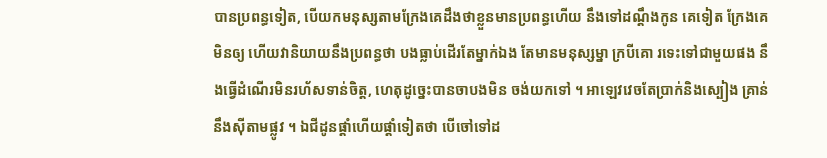បានប្រពន្ធទៀត, បើយកមនុស្សតាមក្រែងគេដឹងថាខ្លួនមានប្រពន្ធហើយ នឹងទៅដណ្តឹងកូន គេទៀត ក្រែងគេមិនឲ្យ ហើយវានិយាយនឹងប្រពន្ធថា បងធ្លាប់ដើរតែម្នាក់ឯង តែមានមនុស្សម្នា ក្របីគោ រទេះទៅជាមួយផង នឹងធ្វើដំណើរមិនរហ័សទាន់ចិត្ត, ហេតុដូច្នេះបានចាបងមិន ចង់យកទៅ ។ អាឡេវវេចតែប្រាក់និងស្បៀង គ្រាន់នឹងស៊ីតាមផ្លូវ ។ ឯជីដូនផ្តាំហើយផ្តាំទៀតថា បើចៅទៅដ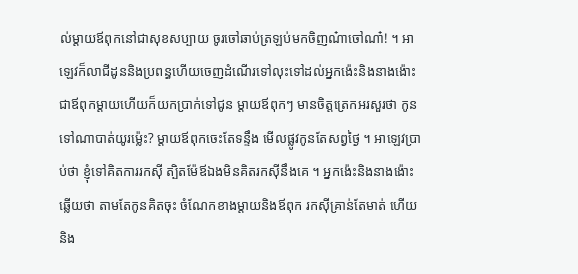ល់ម្តាយឪពុកនៅជាសុខសប្បាយ ចូរចៅឆាប់ត្រឡប់មកចិញណ៎ាចៅណា៎! ។ អាឡេវក៏លាជីដូននិងប្រពន្ធហើយចេញដំណើរទៅលុះទៅដល់អ្នកង៉េះនិងនាងង៉ោះជាឪពុកម្តាយហើយក៏យកប្រាក់ទៅជូន ម្តាយឪពុកៗ មានចិត្តត្រេកអរសួរថា កូនទៅណាបាត់យូរម៉្លេះ? ម្តាយឪពុកចេះតែទន្ទឹង មើលផ្លូវកូនតែសព្វថ្ងៃ ។ អាឡេវប្រាប់ថា ខ្ញុំទៅគិតការរកស៊ី ត្បិតម៉ែឪឯងមិនគិតរកស៊ីនឹងគេ ។ អ្នកង៉េះនិងនាងង៉ោះឆ្លើយថា តាមតែកូនគិតចុះ ចំណែកខាងម្តាយនិងឪពុក រកស៊ីគ្រាន់តែមាត់ ហើយនិង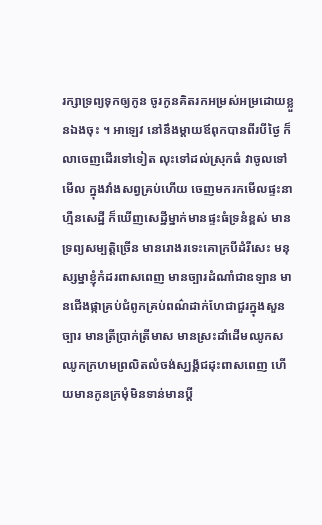រក្សាទ្រព្យទុកឲ្យកូន ចូរកូនគិតរកអម្រស់អម្រដោយខ្លួនឯងចុះ ។ អាឡេវ នៅនឹងម្តាយឪពុកបានពីរបីថ្ងៃ ក៏លាចេញដើរទៅទៀត លុះទៅដល់ស្រុកធំ វាចូលទៅមើល ក្នុងវាំងសព្វគ្រប់ហើយ ចេញមករកមើលផ្ទះនាហ្មឺនសេដ្ឋី ក៏ឃើញសេដ្ឋីម្នាក់មានផ្ទះធំទ្រនំខ្ពស់ មានទ្រព្យសម្បត្តិច្រើន មានរោងរទេះគោក្របីដំរីសេះ មនុស្សម្នាខ្ញុំកំដរពាសពេញ មានច្បារដំណាំជាឧឡាន មានជើងផ្កាគ្រប់ជំពូកគ្រប់ពណ៌ដាក់ហែជាជួរក្នុងសួនច្បារ មានត្រីប្រាក់ត្រីមាស មានស្រះដាំដើមឈូកសឈូកក្រហមព្រលិតលំចង់ស្ឃង្គ័ជដុះពាសពេញ ហើយមានកូនក្រមុំមិនទាន់មានប្តី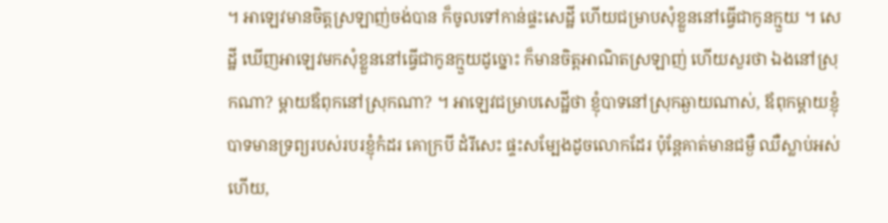។ អាឡេវមានចិត្តស្រឡាញ់ចង់បាន ក៏ចូលទៅកាន់ផ្ទះសេដ្ឋី ហើយជម្រាបសុំខ្លួននៅធ្វើជាកូនក្មួយ ។ សេដ្ឋី ឃើញអាឡេវមកសុំខ្លួននៅធ្វើជាកូនក្មួយដូច្នោះ ក៏មានចិត្តអាណិតស្រឡាញ់ ហើយសួរថា ឯងនៅស្រុកណា? ម្តាយឪពុកនៅស្រុកណា? ។ អាឡេវជម្រាបសេដ្ឋីថា ខ្ញុំបាទនៅស្រុកឆ្ងាយណាស់, ឪពុកម្តាយខ្ញុំបាទមានទ្រព្យរបស់របរខ្ញុំកំដរ គោក្របី ដំរីសេះ ផ្ទះសម្បែងដូចលោកដែរ ប៉ុន្តែគាត់មានជម្ងឺ ឈឺស្លាប់អស់ហើយ,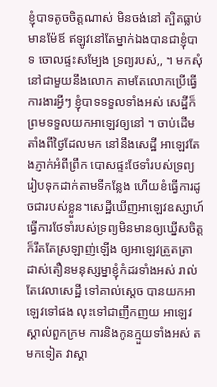ខ្ញុំបាទតូចចិត្តណាស់ មិនចង់នៅ ត្បិតធ្លាប់មានម៉ែឪ ឥឡូវនៅតែម្នាក់ឯងបានជាខ្ញុំបាទ ចោលផ្ទះសម្បែង ទ្រព្យរបស់,, ។ មកសុំនៅជាមួយនឹងលោក តាមតែលោកប្រើធ្វើការងារអ្វីៗ ខ្ញុំបាទទទួលទាំងអស់ សេដ្ឋីក៏ព្រមទទួលយកអាឡេវឲ្យនៅ ។ ចាប់ដើមតាំងពីថ្ងៃដែលមក នៅនឹងសេដ្ឋី អាឡេវតែងភ្ញាក់អំពីព្រឹក បោសផ្ទះថែទាំរបស់ទ្រព្យរៀបទុកដាក់តាមទីកន្លែង ហើយខំធ្វើការដូចជារបស់ខ្លួន។សេដ្ឋីឃើញអាឡេវឧស្សាហ៍ធ្វើការថែទាំរបស់ទ្រព្យមិនមានឲ្យឃ្នើសចិត្ត ក៏រឹតតែស្រឡាញ់ឡើង ឲ្យអាឡេវត្រួតត្រាដាស់តឿនមនុស្សម្នាខ្ញុំកំដរទាំងអស់ រាល់តែវេលាសេដ្ឋី ទៅគាល់ស្តេច បានយកអាឡេវទៅផង លុះទៅជាញឹកញយ អាឡេវស្គាល់ពួកក្រម ការនិងកូនក្មួយទាំងអស់ តមកទៀត វាស្គា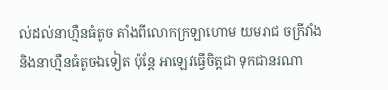ល់ដល់នាហ្មឺនធំតូច តាំងពីលោកក្រឡាហោម យមរាជ ចក្រីវាំង និងនាហ្មឺនធំតូចឯទៀត ប៉ុន្តែ អាឡេវធ្វើចិត្តជា ទុកជានរណា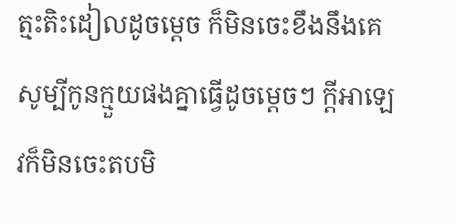ត្មះតិះដៀលដូចម្តេច ក៏មិនចេះខឹងនឹងគេ សូម្បីកូនក្មួយផងគ្នាធ្វើដូចម្តេចៗ ក្តីអាឡេវក៏មិនចេះតបមិ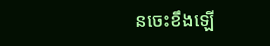នចេះខឹងឡើ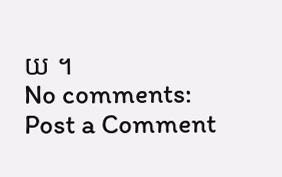យ ។
No comments:
Post a Comment